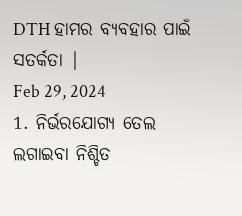DTH ହାମର ବ୍ୟବହାର ପାଇଁ ସତର୍କତା |
Feb 29, 2024
1. ନିର୍ଭରଯୋଗ୍ୟ ତେଲ ଲଗାଇବା ନିଶ୍ଚିତ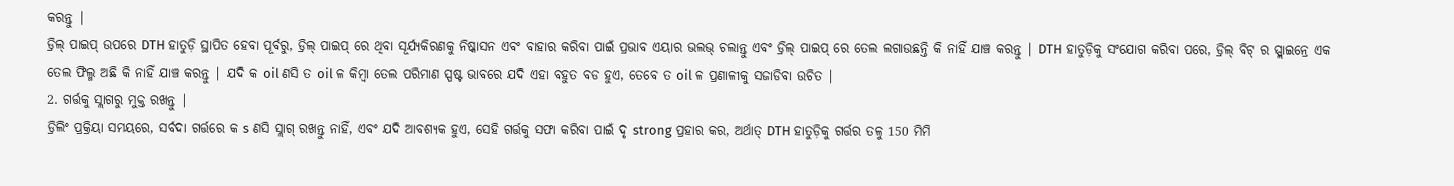କରନ୍ତୁ |
ଡ୍ରିଲ୍ ପାଇପ୍ ଉପରେ DTH ହାତୁଡ଼ି ସ୍ଥାପିତ ହେବା ପୂର୍ବରୁ, ଡ୍ରିଲ୍ ପାଇପ୍ ରେ ଥିବା ସୂର୍ଯ୍ୟକିରଣକୁ ନିଷ୍କାସନ ଏବଂ ବାହାର କରିବା ପାଇଁ ପ୍ରଭାବ ଏୟାର ଭଲଭ୍ ଚଲାନ୍ତୁ ଏବଂ ଡ୍ରିଲ୍ ପାଇପ୍ ରେ ତେଲ ଲଗାଉଛନ୍ତି କି ନାହିଁ ଯାଞ୍ଚ କରନ୍ତୁ | DTH ହାତୁଡ଼ିକୁ ସଂଯୋଗ କରିବା ପରେ, ଡ୍ରିଲ୍ ବିଟ୍ ର ସ୍ପ୍ଲାଇନ୍ରେ ଏକ ତେଲ ଫିଲ୍ମ ଅଛି କି ନାହିଁ ଯାଞ୍ଚ କରନ୍ତୁ | ଯଦି କ oil ଣସି ତ oil ଳ କିମ୍ବା ତେଲ ପରିମାଣ ସ୍ପଷ୍ଟ ଭାବରେ ଯଦି ଏହା ବହୁତ ବଡ ହୁଏ, ତେବେ ତ oil ଳ ପ୍ରଣାଳୀକୁ ସଜାଡିବା ଉଚିତ |
2. ଗର୍ତ୍ତକୁ ସ୍ଲାଗରୁ ମୁକ୍ତ ରଖନ୍ତୁ |
ଡ୍ରିଲିଂ ପ୍ରକ୍ରିୟା ସମୟରେ, ସର୍ବଦା ଗର୍ତ୍ତରେ କ s ଣସି ସ୍ଲାଗ୍ ରଖନ୍ତୁ ନାହିଁ, ଏବଂ ଯଦି ଆବଶ୍ୟକ ହୁଏ, ସେହି ଗର୍ତ୍ତକୁ ସଫା କରିବା ପାଇଁ ଦୃ strong ପ୍ରହାର କର, ଅର୍ଥାତ୍ DTH ହାତୁଡ଼ିକୁ ଗର୍ତ୍ତର ତଳୁ 150 ମିମି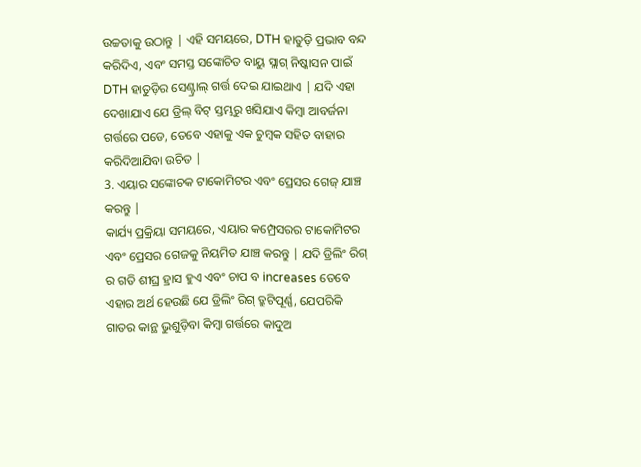ଉଚ୍ଚତାକୁ ଉଠାନ୍ତୁ | ଏହି ସମୟରେ, DTH ହାତୁଡ଼ି ପ୍ରଭାବ ବନ୍ଦ କରିଦିଏ, ଏବଂ ସମସ୍ତ ସଙ୍କୋଚିତ ବାୟୁ ସ୍ଲାଗ୍ ନିଷ୍କାସନ ପାଇଁ DTH ହାତୁଡ଼ିର ସେଣ୍ଟ୍ରାଲ୍ ଗର୍ତ୍ତ ଦେଇ ଯାଇଥାଏ | ଯଦି ଏହା ଦେଖାଯାଏ ଯେ ଡ୍ରିଲ୍ ବିଟ୍ ସ୍ତମ୍ଭରୁ ଖସିଯାଏ କିମ୍ବା ଆବର୍ଜନା ଗର୍ତ୍ତରେ ପଡେ, ତେବେ ଏହାକୁ ଏକ ଚୁମ୍ବକ ସହିତ ବାହାର କରିଦିଆଯିବା ଉଚିତ |
3. ଏୟାର ସଙ୍କୋଚକ ଟାକୋମିଟର ଏବଂ ପ୍ରେସର ଗେଜ୍ ଯାଞ୍ଚ କରନ୍ତୁ |
କାର୍ଯ୍ୟ ପ୍ରକ୍ରିୟା ସମୟରେ, ଏୟାର କମ୍ପ୍ରେସରର ଟାକୋମିଟର ଏବଂ ପ୍ରେସର ଗେଜକୁ ନିୟମିତ ଯାଞ୍ଚ କରନ୍ତୁ | ଯଦି ଡ୍ରିଲିଂ ରିଗ୍ ର ଗତି ଶୀଘ୍ର ହ୍ରାସ ହୁଏ ଏବଂ ଚାପ ବ increases ତେବେ ଏହାର ଅର୍ଥ ହେଉଛି ଯେ ଡ୍ରିଲିଂ ରିଗ୍ ତ୍ରୁଟିପୂର୍ଣ୍ଣ, ଯେପରିକି ଗାତର କାନ୍ଥ ଭୁଶୁଡ଼ିବା କିମ୍ବା ଗର୍ତ୍ତରେ କାଦୁଅ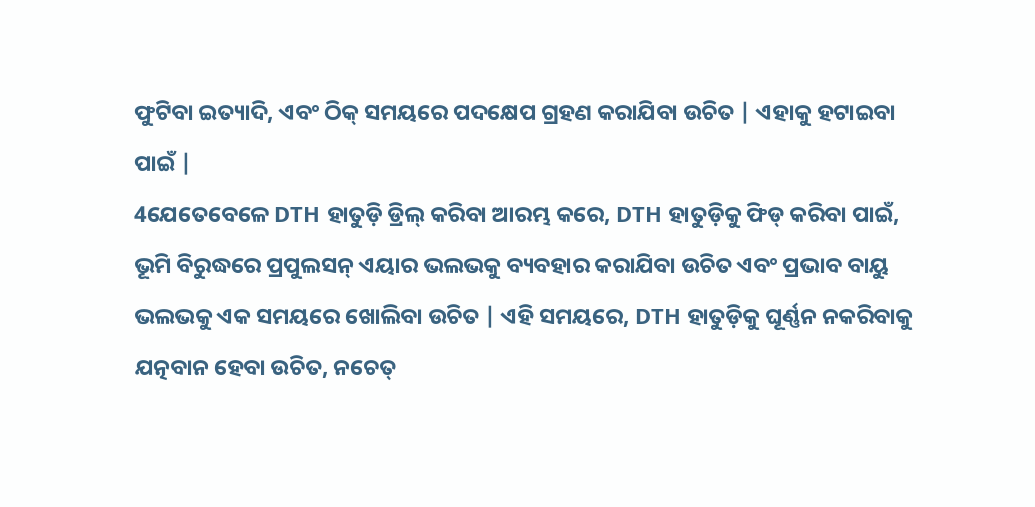ଫୁଟିବା ଇତ୍ୟାଦି, ଏବଂ ଠିକ୍ ସମୟରେ ପଦକ୍ଷେପ ଗ୍ରହଣ କରାଯିବା ଉଚିତ | ଏହାକୁ ହଟାଇବା ପାଇଁ |
4ଯେତେବେଳେ DTH ହାତୁଡ଼ି ଡ୍ରିଲ୍ କରିବା ଆରମ୍ଭ କରେ, DTH ହାତୁଡ଼ିକୁ ଫିଡ୍ କରିବା ପାଇଁ, ଭୂମି ବିରୁଦ୍ଧରେ ପ୍ରପୁଲସନ୍ ଏୟାର ଭଲଭକୁ ବ୍ୟବହାର କରାଯିବା ଉଚିତ ଏବଂ ପ୍ରଭାବ ବାୟୁ ଭଲଭକୁ ଏକ ସମୟରେ ଖୋଲିବା ଉଚିତ | ଏହି ସମୟରେ, DTH ହାତୁଡ଼ିକୁ ଘୂର୍ଣ୍ଣନ ନକରିବାକୁ ଯତ୍ନବାନ ହେବା ଉଚିତ, ନଚେତ୍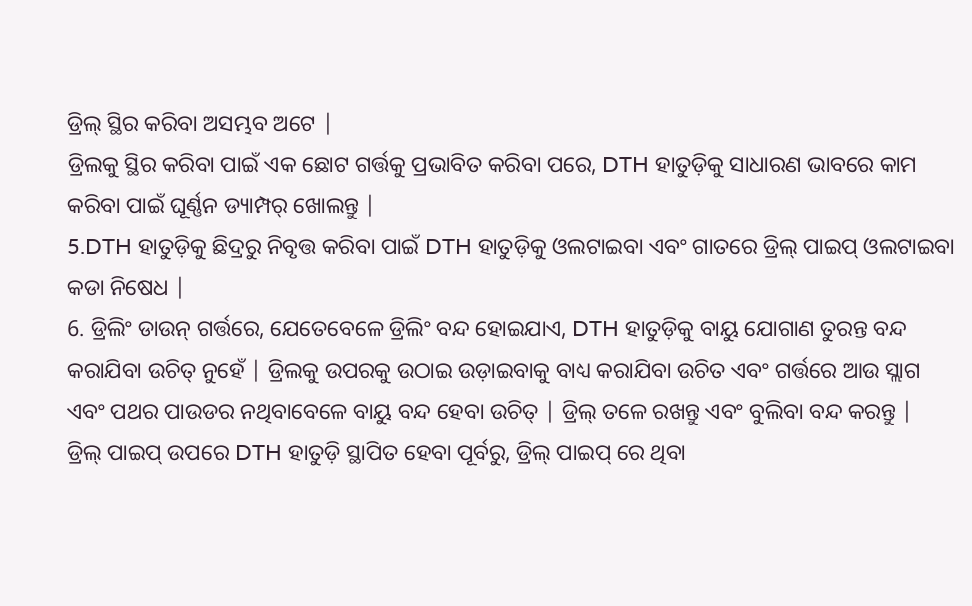ଡ୍ରିଲ୍ ସ୍ଥିର କରିବା ଅସମ୍ଭବ ଅଟେ |
ଡ୍ରିଲକୁ ସ୍ଥିର କରିବା ପାଇଁ ଏକ ଛୋଟ ଗର୍ତ୍ତକୁ ପ୍ରଭାବିତ କରିବା ପରେ, DTH ହାତୁଡ଼ିକୁ ସାଧାରଣ ଭାବରେ କାମ କରିବା ପାଇଁ ଘୂର୍ଣ୍ଣନ ଡ୍ୟାମ୍ପର୍ ଖୋଲନ୍ତୁ |
5.DTH ହାତୁଡ଼ିକୁ ଛିଦ୍ରରୁ ନିବୃତ୍ତ କରିବା ପାଇଁ DTH ହାତୁଡ଼ିକୁ ଓଲଟାଇବା ଏବଂ ଗାତରେ ଡ୍ରିଲ୍ ପାଇପ୍ ଓଲଟାଇବା କଡା ନିଷେଧ |
6. ଡ୍ରିଲିଂ ଡାଉନ୍ ଗର୍ତ୍ତରେ, ଯେତେବେଳେ ଡ୍ରିଲିଂ ବନ୍ଦ ହୋଇଯାଏ, DTH ହାତୁଡ଼ିକୁ ବାୟୁ ଯୋଗାଣ ତୁରନ୍ତ ବନ୍ଦ କରାଯିବା ଉଚିତ୍ ନୁହେଁ | ଡ୍ରିଲକୁ ଉପରକୁ ଉଠାଇ ଉଡ଼ାଇବାକୁ ବାଧ୍ୟ କରାଯିବା ଉଚିତ ଏବଂ ଗର୍ତ୍ତରେ ଆଉ ସ୍ଲାଗ ଏବଂ ପଥର ପାଉଡର ନଥିବାବେଳେ ବାୟୁ ବନ୍ଦ ହେବା ଉଚିତ୍ | ଡ୍ରିଲ୍ ତଳେ ରଖନ୍ତୁ ଏବଂ ବୁଲିବା ବନ୍ଦ କରନ୍ତୁ |
ଡ୍ରିଲ୍ ପାଇପ୍ ଉପରେ DTH ହାତୁଡ଼ି ସ୍ଥାପିତ ହେବା ପୂର୍ବରୁ, ଡ୍ରିଲ୍ ପାଇପ୍ ରେ ଥିବା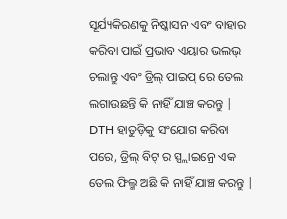ସୂର୍ଯ୍ୟକିରଣକୁ ନିଷ୍କାସନ ଏବଂ ବାହାର କରିବା ପାଇଁ ପ୍ରଭାବ ଏୟାର ଭଲଭ୍ ଚଲାନ୍ତୁ ଏବଂ ଡ୍ରିଲ୍ ପାଇପ୍ ରେ ତେଲ ଲଗାଉଛନ୍ତି କି ନାହିଁ ଯାଞ୍ଚ କରନ୍ତୁ | DTH ହାତୁଡ଼ିକୁ ସଂଯୋଗ କରିବା ପରେ, ଡ୍ରିଲ୍ ବିଟ୍ ର ସ୍ପ୍ଲାଇନ୍ରେ ଏକ ତେଲ ଫିଲ୍ମ ଅଛି କି ନାହିଁ ଯାଞ୍ଚ କରନ୍ତୁ |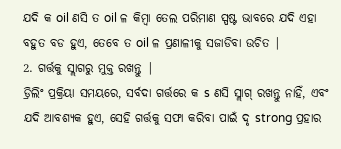ଯଦି କ oil ଣସି ତ oil ଳ କିମ୍ବା ତେଲ ପରିମାଣ ସ୍ପଷ୍ଟ ଭାବରେ ଯଦି ଏହା ବହୁତ ବଡ ହୁଏ, ତେବେ ତ oil ଳ ପ୍ରଣାଳୀକୁ ସଜାଡିବା ଉଚିତ |
2. ଗର୍ତ୍ତକୁ ସ୍ଲାଗରୁ ମୁକ୍ତ ରଖନ୍ତୁ |
ଡ୍ରିଲିଂ ପ୍ରକ୍ରିୟା ସମୟରେ, ସର୍ବଦା ଗର୍ତ୍ତରେ କ s ଣସି ସ୍ଲାଗ୍ ରଖନ୍ତୁ ନାହିଁ, ଏବଂ ଯଦି ଆବଶ୍ୟକ ହୁଏ, ସେହି ଗର୍ତ୍ତକୁ ସଫା କରିବା ପାଇଁ ଦୃ strong ପ୍ରହାର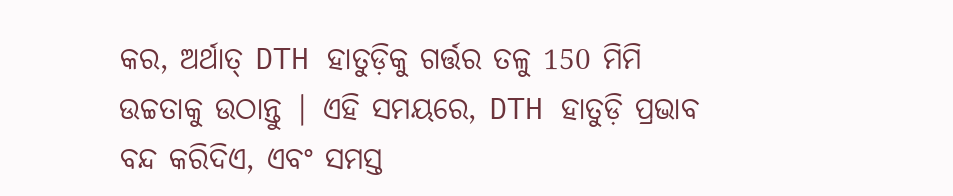କର, ଅର୍ଥାତ୍ DTH ହାତୁଡ଼ିକୁ ଗର୍ତ୍ତର ତଳୁ 150 ମିମି ଉଚ୍ଚତାକୁ ଉଠାନ୍ତୁ | ଏହି ସମୟରେ, DTH ହାତୁଡ଼ି ପ୍ରଭାବ ବନ୍ଦ କରିଦିଏ, ଏବଂ ସମସ୍ତ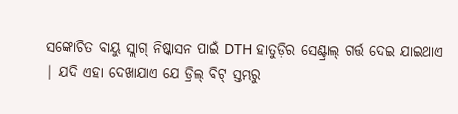ସଙ୍କୋଚିତ ବାୟୁ ସ୍ଲାଗ୍ ନିଷ୍କାସନ ପାଇଁ DTH ହାତୁଡ଼ିର ସେଣ୍ଟ୍ରାଲ୍ ଗର୍ତ୍ତ ଦେଇ ଯାଇଥାଏ | ଯଦି ଏହା ଦେଖାଯାଏ ଯେ ଡ୍ରିଲ୍ ବିଟ୍ ସ୍ତମ୍ଭରୁ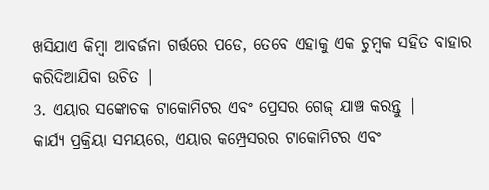ଖସିଯାଏ କିମ୍ବା ଆବର୍ଜନା ଗର୍ତ୍ତରେ ପଡେ, ତେବେ ଏହାକୁ ଏକ ଚୁମ୍ବକ ସହିତ ବାହାର କରିଦିଆଯିବା ଉଚିତ |
3. ଏୟାର ସଙ୍କୋଚକ ଟାକୋମିଟର ଏବଂ ପ୍ରେସର ଗେଜ୍ ଯାଞ୍ଚ କରନ୍ତୁ |
କାର୍ଯ୍ୟ ପ୍ରକ୍ରିୟା ସମୟରେ, ଏୟାର କମ୍ପ୍ରେସରର ଟାକୋମିଟର ଏବଂ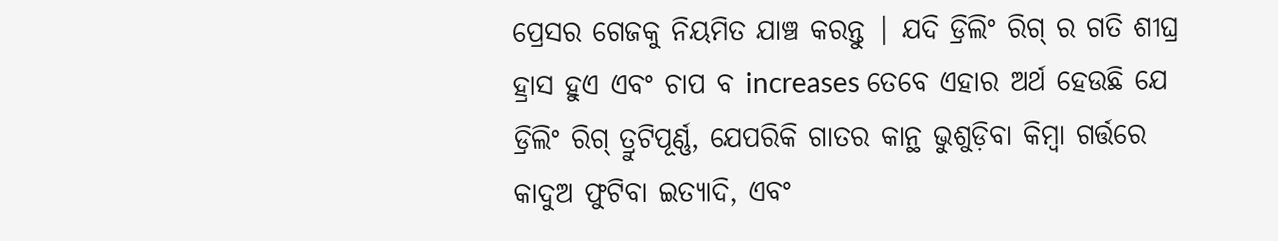ପ୍ରେସର ଗେଜକୁ ନିୟମିତ ଯାଞ୍ଚ କରନ୍ତୁ | ଯଦି ଡ୍ରିଲିଂ ରିଗ୍ ର ଗତି ଶୀଘ୍ର ହ୍ରାସ ହୁଏ ଏବଂ ଚାପ ବ increases ତେବେ ଏହାର ଅର୍ଥ ହେଉଛି ଯେ ଡ୍ରିଲିଂ ରିଗ୍ ତ୍ରୁଟିପୂର୍ଣ୍ଣ, ଯେପରିକି ଗାତର କାନ୍ଥ ଭୁଶୁଡ଼ିବା କିମ୍ବା ଗର୍ତ୍ତରେ କାଦୁଅ ଫୁଟିବା ଇତ୍ୟାଦି, ଏବଂ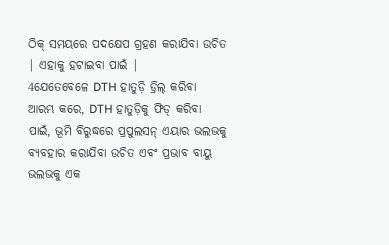ଠିକ୍ ସମୟରେ ପଦକ୍ଷେପ ଗ୍ରହଣ କରାଯିବା ଉଚିତ | ଏହାକୁ ହଟାଇବା ପାଇଁ |
4ଯେତେବେଳେ DTH ହାତୁଡ଼ି ଡ୍ରିଲ୍ କରିବା ଆରମ୍ଭ କରେ, DTH ହାତୁଡ଼ିକୁ ଫିଡ୍ କରିବା ପାଇଁ, ଭୂମି ବିରୁଦ୍ଧରେ ପ୍ରପୁଲସନ୍ ଏୟାର ଭଲଭକୁ ବ୍ୟବହାର କରାଯିବା ଉଚିତ ଏବଂ ପ୍ରଭାବ ବାୟୁ ଭଲଭକୁ ଏକ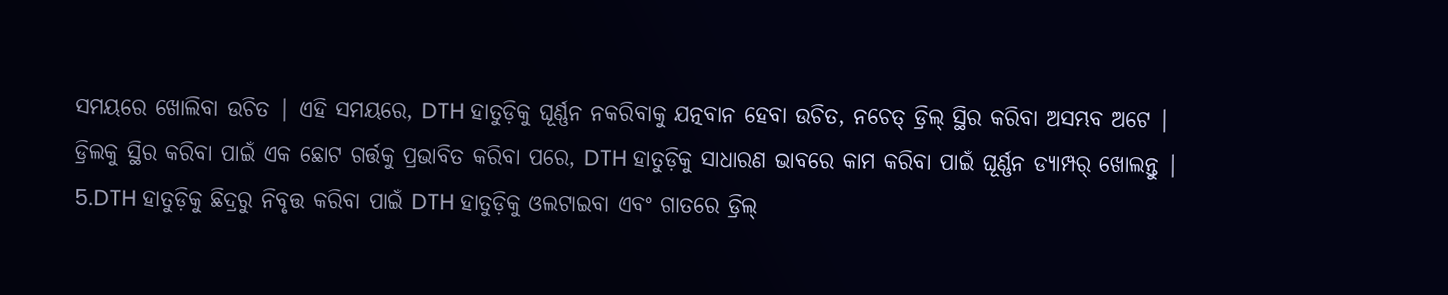ସମୟରେ ଖୋଲିବା ଉଚିତ | ଏହି ସମୟରେ, DTH ହାତୁଡ଼ିକୁ ଘୂର୍ଣ୍ଣନ ନକରିବାକୁ ଯତ୍ନବାନ ହେବା ଉଚିତ, ନଚେତ୍ ଡ୍ରିଲ୍ ସ୍ଥିର କରିବା ଅସମ୍ଭବ ଅଟେ |
ଡ୍ରିଲକୁ ସ୍ଥିର କରିବା ପାଇଁ ଏକ ଛୋଟ ଗର୍ତ୍ତକୁ ପ୍ରଭାବିତ କରିବା ପରେ, DTH ହାତୁଡ଼ିକୁ ସାଧାରଣ ଭାବରେ କାମ କରିବା ପାଇଁ ଘୂର୍ଣ୍ଣନ ଡ୍ୟାମ୍ପର୍ ଖୋଲନ୍ତୁ |
5.DTH ହାତୁଡ଼ିକୁ ଛିଦ୍ରରୁ ନିବୃତ୍ତ କରିବା ପାଇଁ DTH ହାତୁଡ଼ିକୁ ଓଲଟାଇବା ଏବଂ ଗାତରେ ଡ୍ରିଲ୍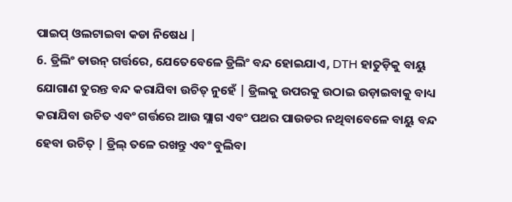ପାଇପ୍ ଓଲଟାଇବା କଡା ନିଷେଧ |
6. ଡ୍ରିଲିଂ ଡାଉନ୍ ଗର୍ତ୍ତରେ, ଯେତେବେଳେ ଡ୍ରିଲିଂ ବନ୍ଦ ହୋଇଯାଏ, DTH ହାତୁଡ଼ିକୁ ବାୟୁ ଯୋଗାଣ ତୁରନ୍ତ ବନ୍ଦ କରାଯିବା ଉଚିତ୍ ନୁହେଁ | ଡ୍ରିଲକୁ ଉପରକୁ ଉଠାଇ ଉଡ଼ାଇବାକୁ ବାଧ୍ୟ କରାଯିବା ଉଚିତ ଏବଂ ଗର୍ତ୍ତରେ ଆଉ ସ୍ଲାଗ ଏବଂ ପଥର ପାଉଡର ନଥିବାବେଳେ ବାୟୁ ବନ୍ଦ ହେବା ଉଚିତ୍ | ଡ୍ରିଲ୍ ତଳେ ରଖନ୍ତୁ ଏବଂ ବୁଲିବା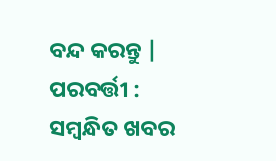ବନ୍ଦ କରନ୍ତୁ |
ପରବର୍ତ୍ତୀ :
ସମ୍ବନ୍ଧିତ ଖବର